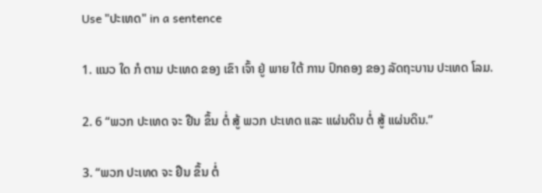Use "ປະເທດ" in a sentence

1. ແນວ ໃດ ກໍ ຕາມ ປະເທດ ຂອງ ເຂົາ ເຈົ້າ ຢູ່ ພາຍ ໃຕ້ ການ ປົກຄອງ ຂອງ ລັດຖະບານ ປະເທດ ໂລມ.

2. 6 “ພວກ ປະເທດ ຈະ ຢືນ ຂຶ້ນ ຕໍ່ ສູ້ ພວກ ປະເທດ ແລະ ແຜ່ນດິນ ຕໍ່ ສູ້ ແຜ່ນດິນ.”

3. “ພວກ ປະເທດ ຈະ ຢືນ ຂຶ້ນ ຕໍ່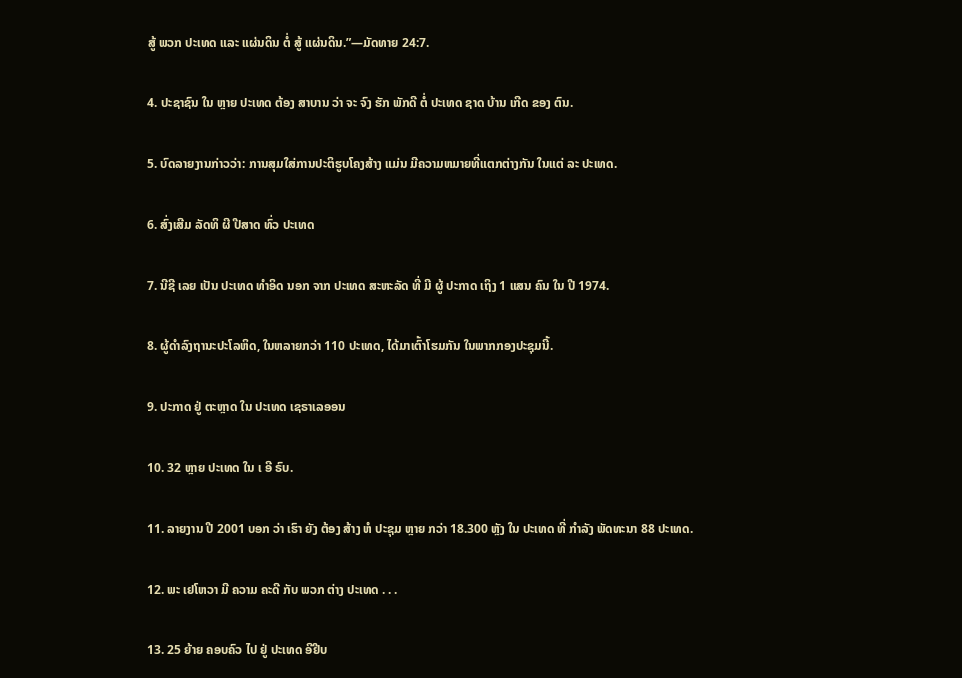ສູ້ ພວກ ປະເທດ ແລະ ແຜ່ນດິນ ຕໍ່ ສູ້ ແຜ່ນດິນ.”—ມັດທາຍ 24:7.

4. ປະຊາຊົນ ໃນ ຫຼາຍ ປະເທດ ຕ້ອງ ສາບານ ວ່າ ຈະ ຈົງ ຮັກ ພັກດີ ຕໍ່ ປະເທດ ຊາດ ບ້ານ ເກີດ ຂອງ ຕົນ.

5. ບົດລາຍງານກ່າວວ່າ: ການສຸມໃສ່ການປະຕິຮູບໂຄງສ້າງ ແມ່ນ ມີຄວາມຫມາຍທີ່ແຕກຕ່າງກັນ ໃນແຕ່ ລະ ປະເທດ.

6. ສົ່ງເສີມ ລັດທິ ຜີ ປີສາດ ທົ່ວ ປະເທດ

7. ນີຊີ ເລຍ ເປັນ ປະເທດ ທໍາອິດ ນອກ ຈາກ ປະເທດ ສະຫະລັດ ທີ່ ມີ ຜູ້ ປະກາດ ເຖິງ 1 ແສນ ຄົນ ໃນ ປີ 1974.

8. ຜູ້ດໍາລົງຖານະປະໂລຫິດ, ໃນຫລາຍກວ່າ 110 ປະເທດ, ໄດ້ມາເຕົ້າໂຮມກັນ ໃນພາກກອງປະຊຸມນີ້.

9. ປະກາດ ຢູ່ ຕະຫຼາດ ໃນ ປະເທດ ເຊຣາເລອອນ

10. 32 ຫຼາຍ ປະເທດ ໃນ ເ ອີ ຣົບ.

11. ລາຍງານ ປີ 2001 ບອກ ວ່າ ເຮົາ ຍັງ ຕ້ອງ ສ້າງ ຫໍ ປະຊຸມ ຫຼາຍ ກວ່າ 18.300 ຫຼັງ ໃນ ປະເທດ ທີ່ ກໍາລັງ ພັດທະນາ 88 ປະເທດ.

12. ພະ ເຢໂຫວາ ມີ ຄວາມ ຄະດີ ກັບ ພວກ ຕ່າງ ປະເທດ . . .

13. 25 ຍ້າຍ ຄອບຄົວ ໄປ ຢູ່ ປະເທດ ອີຢີບ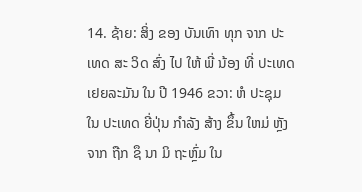14. ຊ້າຍ: ສິ່ງ ຂອງ ບັນເທົາ ທຸກ ຈາກ ປະເທດ ສະ ວິດ ສົ່ງ ໄປ ໃຫ້ ພີ່ ນ້ອງ ທີ່ ປະເທດ ເຢຍລະມັນ ໃນ ປີ 1946 ຂວາ: ຫໍ ປະຊຸມ ໃນ ປະເທດ ຍີ່ປຸ່ນ ກໍາລັງ ສ້າງ ຂຶ້ນ ໃຫມ່ ຫຼັງ ຈາກ ຖືກ ຊຶ ນາ ມິ ຖະຫຼົ່ມ ໃນ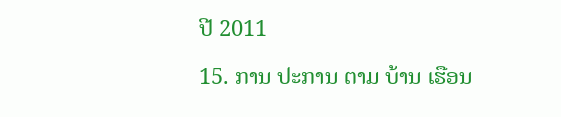ປີ 2011

15. ການ ປະການ ຕາມ ບ້ານ ເຮືອນ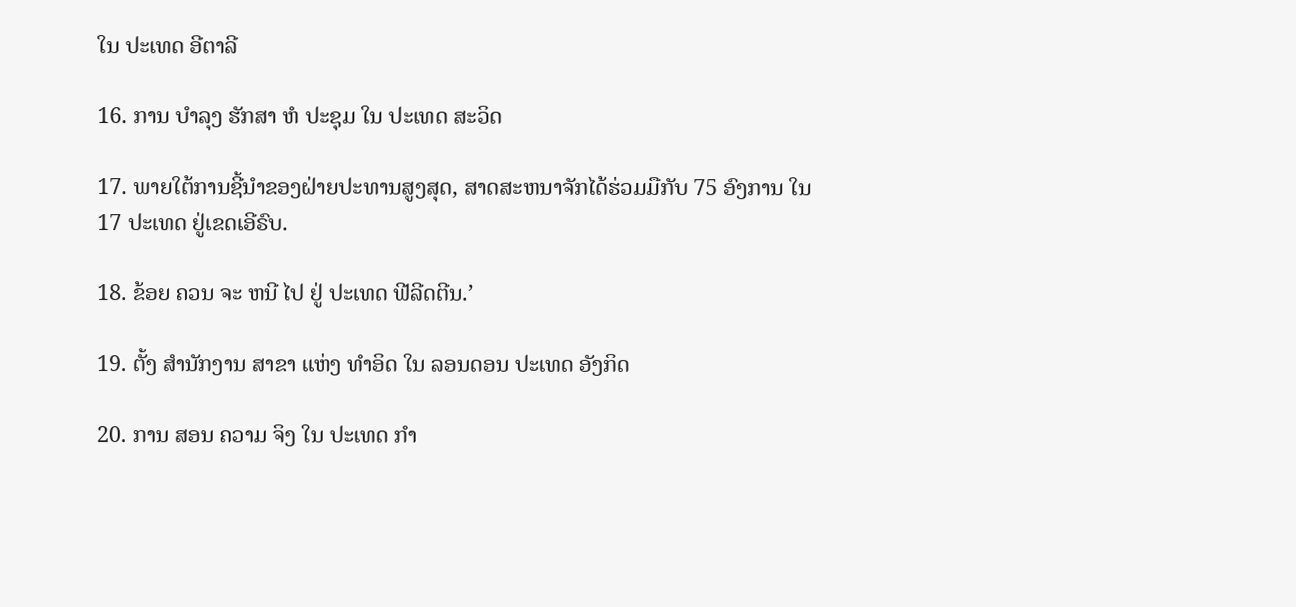ໃນ ປະເທດ ອີຕາລີ

16. ການ ບໍາລຸງ ຮັກສາ ຫໍ ປະຊຸມ ໃນ ປະເທດ ສະວິດ

17. ພາຍໃຕ້ການຊີ້ນໍາຂອງຝ່າຍປະທານສູງສຸດ, ສາດສະຫນາຈັກໄດ້ຮ່ວມມືກັບ 75 ອົງການ ໃນ 17 ປະເທດ ຢູ່ເຂດເອີຣົບ.

18. ຂ້ອຍ ຄວນ ຈະ ຫນີ ໄປ ຢູ່ ປະເທດ ຟີລີດຕີນ.’

19. ຕັ້ງ ສໍານັກງານ ສາຂາ ແຫ່ງ ທໍາອິດ ໃນ ລອນດອນ ປະເທດ ອັງກິດ

20. ການ ສອນ ຄວາມ ຈິງ ໃນ ປະເທດ ກໍາ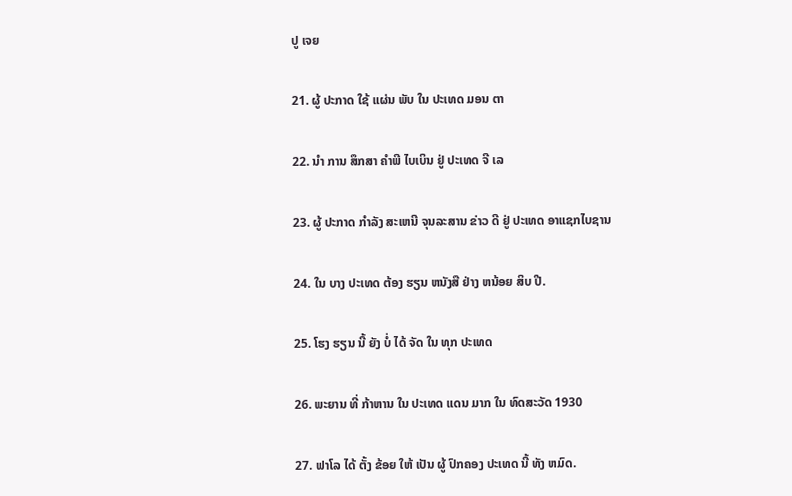ປູ ເຈຍ

21. ຜູ້ ປະກາດ ໃຊ້ ແຜ່ນ ພັບ ໃນ ປະເທດ ມອນ ຕາ

22. ນໍາ ການ ສຶກສາ ຄໍາພີ ໄບເບິນ ຢູ່ ປະເທດ ຈີ ເລ

23. ຜູ້ ປະກາດ ກໍາລັງ ສະເຫນີ ຈຸນລະສານ ຂ່າວ ດີ ຢູ່ ປະເທດ ອາແຊກໄບຊານ

24. ໃນ ບາງ ປະເທດ ຕ້ອງ ຮຽນ ຫນັງສື ຢ່າງ ຫນ້ອຍ ສິບ ປີ.

25. ໂຮງ ຮຽນ ນີ້ ຍັງ ບໍ່ ໄດ້ ຈັດ ໃນ ທຸກ ປະເທດ

26. ພະຍານ ທີ່ ກ້າຫານ ໃນ ປະເທດ ແດນ ມາກ ໃນ ທົດສະວັດ 1930

27. ຟາໂລ ໄດ້ ຕັ້ງ ຂ້ອຍ ໃຫ້ ເປັນ ຜູ້ ປົກຄອງ ປະເທດ ນີ້ ທັງ ຫມົດ.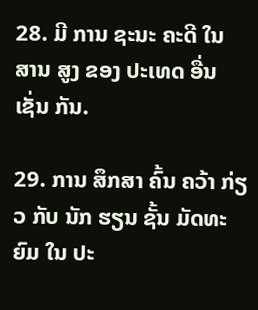28. ມີ ການ ຊະນະ ຄະດີ ໃນ ສານ ສູງ ຂອງ ປະເທດ ອື່ນ ເຊັ່ນ ກັນ.

29. ການ ສຶກສາ ຄົ້ນ ຄວ້າ ກ່ຽວ ກັບ ນັກ ຮຽນ ຊັ້ນ ມັດທະຍົມ ໃນ ປະ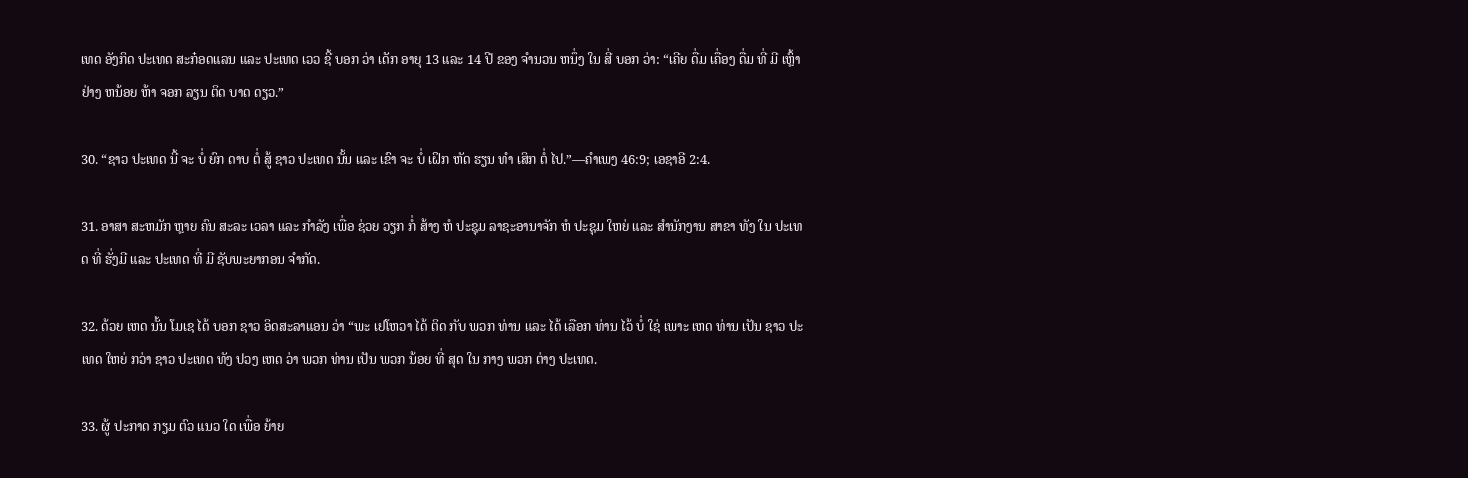ເທດ ອັງກິດ ປະເທດ ສະກ໋ອດແລນ ແລະ ປະເທດ ເວວ ຊີ້ ບອກ ວ່າ ເດັກ ອາຍຸ 13 ແລະ 14 ປີ ຂອງ ຈໍານວນ ຫນຶ່ງ ໃນ ສີ່ ບອກ ວ່າ: “ເຄີຍ ດື່ມ ເຄື່ອງ ດື່ມ ທີ່ ມີ ເຫຼົ້າ ຢ່າງ ຫນ້ອຍ ຫ້າ ຈອກ ລຽນ ຕິດ ບາດ ດຽວ.”

30. “ຊາວ ປະເທດ ນີ້ ຈະ ບໍ່ ຍົກ ດາບ ຕໍ່ ສູ້ ຊາວ ປະເທດ ນັ້ນ ແລະ ເຂົາ ຈະ ບໍ່ ເຝິກ ຫັດ ຮຽນ ທໍາ ເສິກ ຕໍ່ ໄປ.”—ຄໍາເພງ 46:9; ເອຊາອີ 2:4.

31. ອາສາ ສະຫມັກ ຫຼາຍ ຄົນ ສະລະ ເວລາ ແລະ ກໍາລັງ ເພື່ອ ຊ່ວຍ ວຽກ ກໍ່ ສ້າງ ຫໍ ປະຊຸມ ລາຊະອານາຈັກ ຫໍ ປະຊຸມ ໃຫຍ່ ແລະ ສໍານັກງານ ສາຂາ ທັງ ໃນ ປະເທດ ທີ່ ຮັ່ງມີ ແລະ ປະເທດ ທີ່ ມີ ຊັບພະຍາກອນ ຈໍາກັດ.

32. ດ້ວຍ ເຫດ ນັ້ນ ໂມເຊ ໄດ້ ບອກ ຊາວ ອິດສະລາແອນ ວ່າ “ພະ ເຢໂຫວາ ໄດ້ ຕິດ ກັບ ພວກ ທ່ານ ແລະ ໄດ້ ເລືອກ ທ່ານ ໄວ້ ບໍ່ ໃຊ່ ເພາະ ເຫດ ທ່ານ ເປັນ ຊາວ ປະເທດ ໃຫຍ່ ກວ່າ ຊາວ ປະເທດ ທັງ ປວງ ເຫດ ວ່າ ພວກ ທ່ານ ເປັນ ພວກ ນ້ອຍ ທີ່ ສຸດ ໃນ ກາງ ພວກ ຕ່າງ ປະເທດ.

33. ຜູ້ ປະກາດ ກຽມ ຕົວ ແນວ ໃດ ເພື່ອ ຍ້າຍ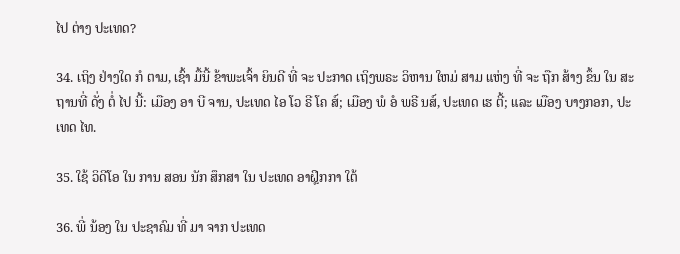ໄປ ຕ່າງ ປະເທດ?

34. ເຖິງ ຢ່າງໃດ ກໍ ຕາມ, ເຊົ້າ ມື້ນີ້ ຂ້າພະເຈົ້າ ຍິນດີ ທີ່ ຈະ ປະກາດ ເຖິງພຣະ ວິຫານ ໃຫມ່ ສາມ ແຫ່ງ ທີ່ ຈະ ຖືກ ສ້າງ ຂຶ້ນ ໃນ ສະຖານທີ່ ດັ່ງ ຕໍ່ ໄປ ນີ້: ເມືອງ ອາ ບີ ຈານ, ປະເທດ ໄອ ໂວ ຣີ ໂຄ ສ໌; ເມືອງ ພໍ ອໍ ພຣີ ນສ໌, ປະເທດ ເຮ ຕີ້; ແລະ ເມືອງ ບາງກອກ, ປະເທດ ໄທ.

35. ໃຊ້ ວິດີໂອ ໃນ ການ ສອນ ນັກ ສຶກສາ ໃນ ປະເທດ ອາຝຼິກກາ ໃຕ້

36. ພີ່ ນ້ອງ ໃນ ປະຊາຄົມ ທີ່ ມາ ຈາກ ປະເທດ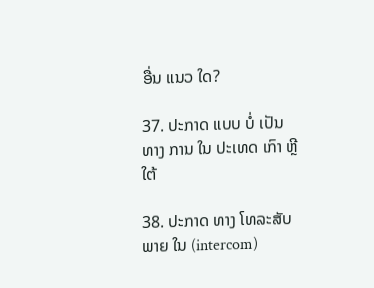ອື່ນ ແນວ ໃດ?

37. ປະກາດ ແບບ ບໍ່ ເປັນ ທາງ ການ ໃນ ປະເທດ ເກົາ ຫຼີ ໃຕ້

38. ປະກາດ ທາງ ໂທລະສັບ ພາຍ ໃນ (intercom)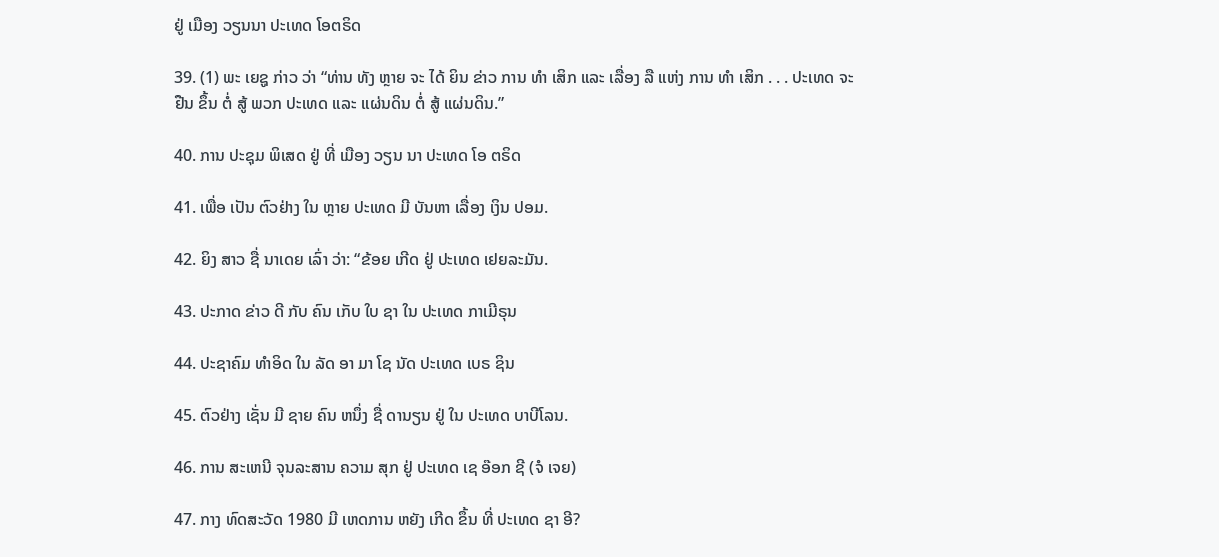ຢູ່ ເມືອງ ວຽນນາ ປະເທດ ໂອຕຣິດ

39. (1) ພະ ເຍຊູ ກ່າວ ວ່າ “ທ່ານ ທັງ ຫຼາຍ ຈະ ໄດ້ ຍິນ ຂ່າວ ການ ທໍາ ເສິກ ແລະ ເລື່ອງ ລື ແຫ່ງ ການ ທໍາ ເສິກ . . . ປະເທດ ຈະ ຢືນ ຂຶ້ນ ຕໍ່ ສູ້ ພວກ ປະເທດ ແລະ ແຜ່ນດິນ ຕໍ່ ສູ້ ແຜ່ນດິນ.”

40. ການ ປະຊຸມ ພິເສດ ຢູ່ ທີ່ ເມືອງ ວຽນ ນາ ປະເທດ ໂອ ຕຣິດ

41. ເພື່ອ ເປັນ ຕົວຢ່າງ ໃນ ຫຼາຍ ປະເທດ ມີ ບັນຫາ ເລື່ອງ ເງິນ ປອມ.

42. ຍິງ ສາວ ຊື່ ນາເດຍ ເລົ່າ ວ່າ: “ຂ້ອຍ ເກີດ ຢູ່ ປະເທດ ເຢຍລະມັນ.

43. ປະກາດ ຂ່າວ ດີ ກັບ ຄົນ ເກັບ ໃບ ຊາ ໃນ ປະເທດ ກາເມີຣຸນ

44. ປະຊາຄົມ ທໍາອິດ ໃນ ລັດ ອາ ມາ ໂຊ ນັດ ປະເທດ ເບຣ ຊິນ

45. ຕົວຢ່າງ ເຊັ່ນ ມີ ຊາຍ ຄົນ ຫນຶ່ງ ຊື່ ດານຽນ ຢູ່ ໃນ ປະເທດ ບາບີໂລນ.

46. ການ ສະເຫນີ ຈຸນລະສານ ຄວາມ ສຸກ ຢູ່ ປະເທດ ເຊ ອ໊ອກ ຊີ (ຈໍ ເຈຍ)

47. ກາງ ທົດສະວັດ 1980 ມີ ເຫດການ ຫຍັງ ເກີດ ຂຶ້ນ ທີ່ ປະເທດ ຊາ ອີ?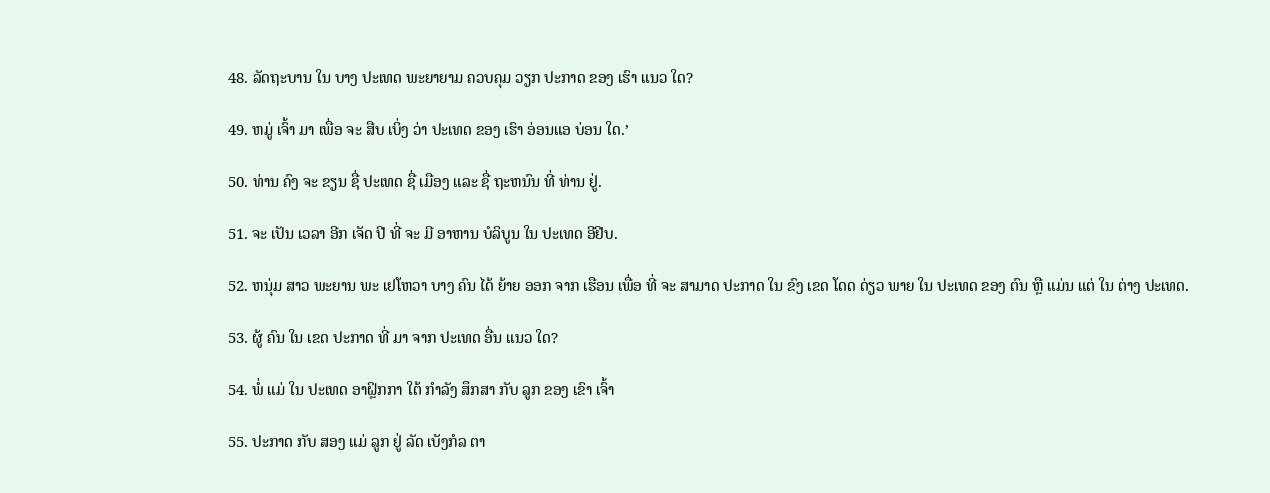48. ລັດຖະບານ ໃນ ບາງ ປະເທດ ພະຍາຍາມ ຄວບຄຸມ ວຽກ ປະກາດ ຂອງ ເຮົາ ແນວ ໃດ?

49. ຫມູ່ ເຈົ້າ ມາ ເພື່ອ ຈະ ສືບ ເບິ່ງ ວ່າ ປະເທດ ຂອງ ເຮົາ ອ່ອນແອ ບ່ອນ ໃດ.’

50. ທ່ານ ຄົງ ຈະ ຂຽນ ຊື່ ປະເທດ ຊື່ ເມືອງ ແລະ ຊື່ ຖະຫນົນ ທີ່ ທ່ານ ຢູ່.

51. ຈະ ເປັນ ເວລາ ອີກ ເຈັດ ປີ ທີ່ ຈະ ມີ ອາຫານ ບໍລິບູນ ໃນ ປະເທດ ອີຢີບ.

52. ຫນຸ່ມ ສາວ ພະຍານ ພະ ເຢໂຫວາ ບາງ ຄົນ ໄດ້ ຍ້າຍ ອອກ ຈາກ ເຮືອນ ເພື່ອ ທີ່ ຈະ ສາມາດ ປະກາດ ໃນ ຂົງ ເຂດ ໂດດ ດ່ຽວ ພາຍ ໃນ ປະເທດ ຂອງ ຕົນ ຫຼື ແມ່ນ ແຕ່ ໃນ ຕ່າງ ປະເທດ.

53. ຜູ້ ຄົນ ໃນ ເຂດ ປະກາດ ທີ່ ມາ ຈາກ ປະເທດ ອື່ນ ແນວ ໃດ?

54. ພໍ່ ແມ່ ໃນ ປະເທດ ອາຝຼິກກາ ໃຕ້ ກໍາລັງ ສຶກສາ ກັບ ລູກ ຂອງ ເຂົາ ເຈົ້າ

55. ປະກາດ ກັບ ສອງ ແມ່ ລູກ ຢູ່ ລັດ ເບັງກໍລ ຕາ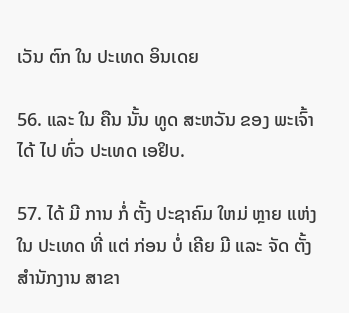ເວັນ ຕົກ ໃນ ປະເທດ ອິນເດຍ

56. ແລະ ໃນ ຄືນ ນັ້ນ ທູດ ສະຫວັນ ຂອງ ພະເຈົ້າ ໄດ້ ໄປ ທົ່ວ ປະເທດ ເອຢິບ.

57. ໄດ້ ມີ ການ ກໍ່ ຕັ້ງ ປະຊາຄົມ ໃຫມ່ ຫຼາຍ ແຫ່ງ ໃນ ປະເທດ ທີ່ ແຕ່ ກ່ອນ ບໍ່ ເຄີຍ ມີ ແລະ ຈັດ ຕັ້ງ ສໍານັກງານ ສາຂາ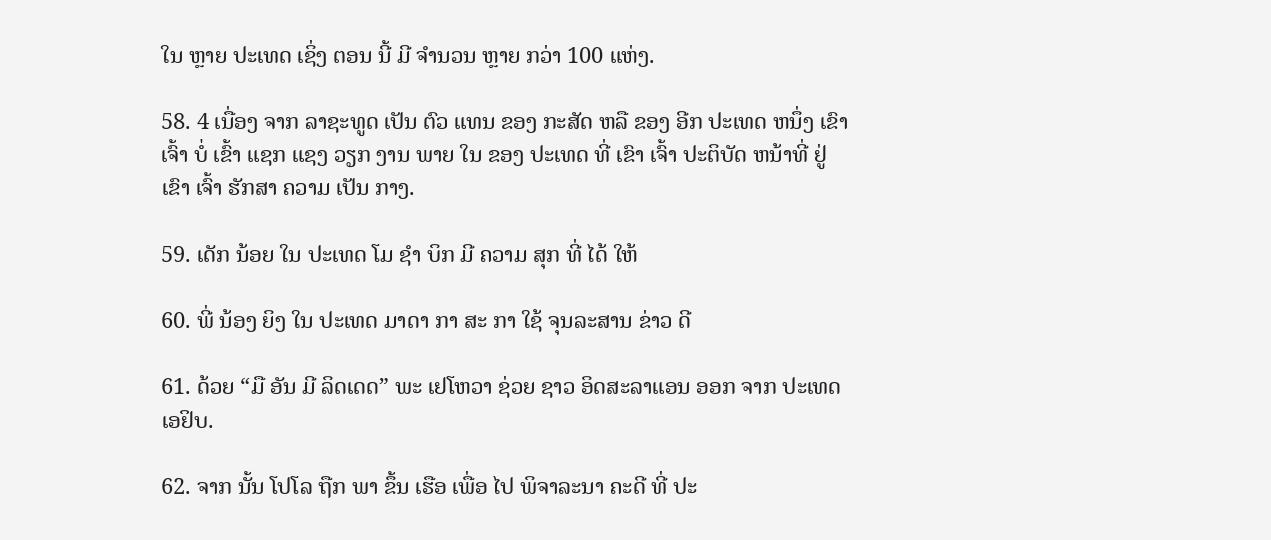ໃນ ຫຼາຍ ປະເທດ ເຊິ່ງ ຕອນ ນີ້ ມີ ຈໍານວນ ຫຼາຍ ກວ່າ 100 ແຫ່ງ.

58. 4 ເນື່ອງ ຈາກ ລາຊະທູດ ເປັນ ຕົວ ແທນ ຂອງ ກະສັດ ຫລື ຂອງ ອີກ ປະເທດ ຫນຶ່ງ ເຂົາ ເຈົ້າ ບໍ່ ເຂົ້າ ແຊກ ແຊງ ວຽກ ງານ ພາຍ ໃນ ຂອງ ປະເທດ ທີ່ ເຂົາ ເຈົ້າ ປະຕິບັດ ຫນ້າທີ່ ຢູ່ ເຂົາ ເຈົ້າ ຮັກສາ ຄວາມ ເປັນ ກາງ.

59. ເດັກ ນ້ອຍ ໃນ ປະເທດ ໂມ ຊໍາ ບິກ ມີ ຄວາມ ສຸກ ທີ່ ໄດ້ ໃຫ້

60. ພີ່ ນ້ອງ ຍິງ ໃນ ປະເທດ ມາດາ ກາ ສະ ກາ ໃຊ້ ຈຸນລະສານ ຂ່າວ ດີ

61. ດ້ວຍ “ມື ອັນ ມີ ລິດເດດ” ພະ ເຢໂຫວາ ຊ່ວຍ ຊາວ ອິດສະລາແອນ ອອກ ຈາກ ປະເທດ ເອຢິບ.

62. ຈາກ ນັ້ນ ໂປໂລ ຖືກ ພາ ຂຶ້ນ ເຮືອ ເພື່ອ ໄປ ພິຈາລະນາ ຄະດີ ທີ່ ປະ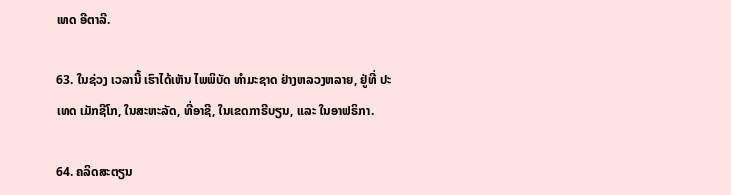ເທດ ອີຕາລີ.

63. ໃນຊ່ວງ ເວລານີ້ ເຮົາໄດ້ເຫັນ ໄພພິບັດ ທໍາມະຊາດ ຢ່າງຫລວງຫລາຍ, ຢູ່ທີ່ ປະເທດ ເມັກຊີໂກ, ໃນສະຫະລັດ, ທີ່ອາຊີ, ໃນເຂດກາຣີບຽນ, ແລະ ໃນອາຟຣິກາ.

64. ຄລິດສະຕຽນ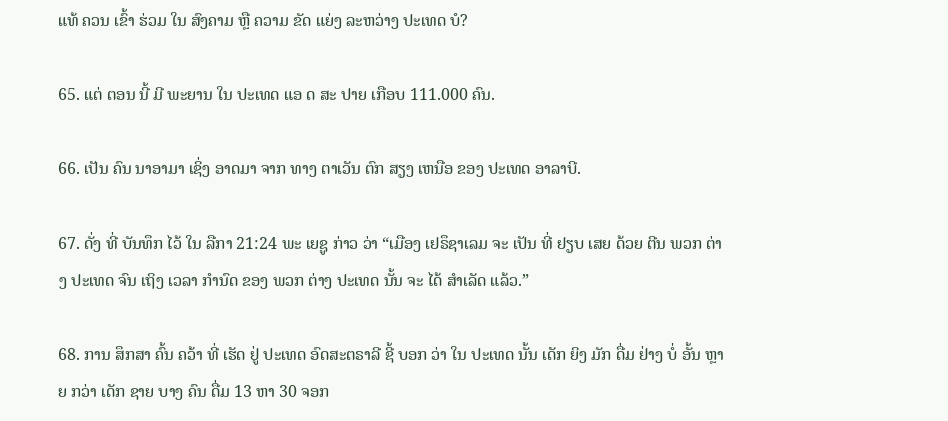ແທ້ ຄວນ ເຂົ້າ ຮ່ວມ ໃນ ສົງຄາມ ຫຼື ຄວາມ ຂັດ ແຍ່ງ ລະຫວ່າງ ປະເທດ ບໍ?

65. ແຕ່ ຕອນ ນີ້ ມີ ພະຍານ ໃນ ປະເທດ ແອ ດ ສະ ປາຍ ເກືອບ 111.000 ຄົນ.

66. ເປັນ ຄົນ ນາອາມາ ເຊິ່ງ ອາດມາ ຈາກ ທາງ ຕາເວັນ ຕົກ ສຽງ ເຫນືອ ຂອງ ປະເທດ ອາລາບີ.

67. ດັ່ງ ທີ່ ບັນທຶກ ໄວ້ ໃນ ລືກາ 21:24 ພະ ເຍຊູ ກ່າວ ວ່າ “ເມືອງ ເຢຣຶຊາເລມ ຈະ ເປັນ ທີ່ ຢຽບ ເສຍ ດ້ວຍ ຕີນ ພວກ ຕ່າງ ປະເທດ ຈົນ ເຖິງ ເວລາ ກໍານົດ ຂອງ ພວກ ຕ່າງ ປະເທດ ນັ້ນ ຈະ ໄດ້ ສໍາເລັດ ແລ້ວ.”

68. ການ ສຶກສາ ຄົ້ນ ຄວ້າ ທີ່ ເຮັດ ຢູ່ ປະເທດ ອົດສະຕຣາລີ ຊີ້ ບອກ ວ່າ ໃນ ປະເທດ ນັ້ນ ເດັກ ຍິງ ມັກ ດື່ມ ຢ່າງ ບໍ່ ອັ້ນ ຫຼາຍ ກວ່າ ເດັກ ຊາຍ ບາງ ຄົນ ດື່ມ 13 ຫາ 30 ຈອກ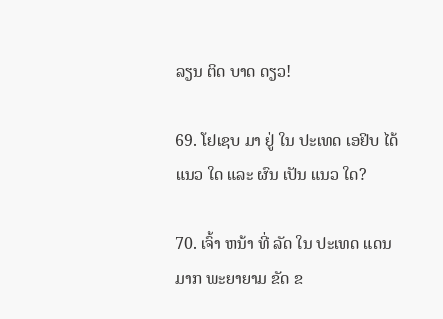ລຽນ ຕິດ ບາດ ດຽວ!

69. ໂຢເຊບ ມາ ຢູ່ ໃນ ປະເທດ ເອຢິບ ໄດ້ ແນວ ໃດ ແລະ ຜົນ ເປັນ ແນວ ໃດ?

70. ເຈົ້າ ຫນ້າ ທີ່ ລັດ ໃນ ປະເທດ ແດນ ມາກ ພະຍາຍາມ ຂັດ ຂ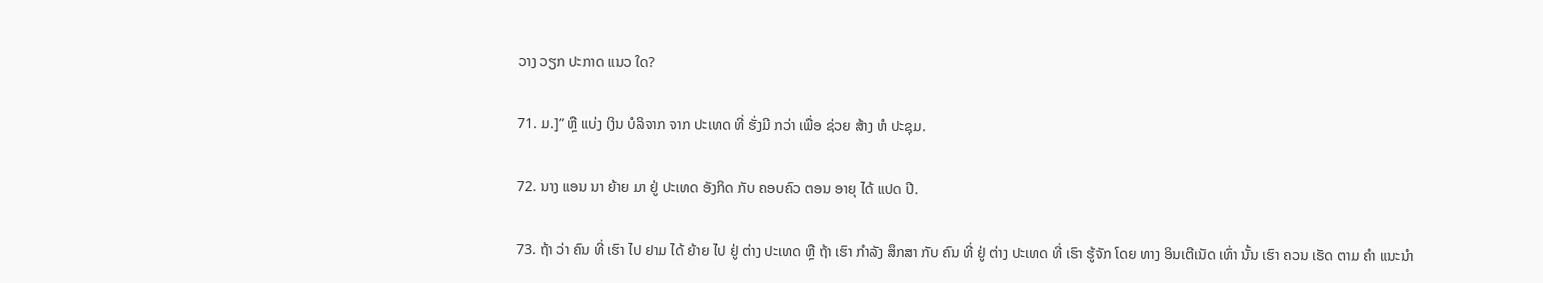ວາງ ວຽກ ປະກາດ ແນວ ໃດ?

71. ມ.]” ຫຼື ແບ່ງ ເງິນ ບໍລິຈາກ ຈາກ ປະເທດ ທີ່ ຮັ່ງມີ ກວ່າ ເພື່ອ ຊ່ວຍ ສ້າງ ຫໍ ປະຊຸມ.

72. ນາງ ແອນ ນາ ຍ້າຍ ມາ ຢູ່ ປະເທດ ອັງກິດ ກັບ ຄອບຄົວ ຕອນ ອາຍຸ ໄດ້ ແປດ ປີ.

73. ຖ້າ ວ່າ ຄົນ ທີ່ ເຮົາ ໄປ ຢາມ ໄດ້ ຍ້າຍ ໄປ ຢູ່ ຕ່າງ ປະເທດ ຫຼື ຖ້າ ເຮົາ ກໍາລັງ ສຶກສາ ກັບ ຄົນ ທີ່ ຢູ່ ຕ່າງ ປະເທດ ທີ່ ເຮົາ ຮູ້ຈັກ ໂດຍ ທາງ ອິນເຕີເນັດ ເທົ່າ ນັ້ນ ເຮົາ ຄວນ ເຮັດ ຕາມ ຄໍາ ແນະນໍາ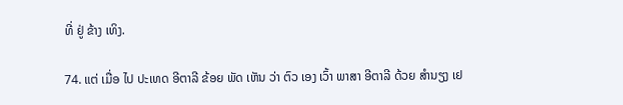ທີ່ ຢູ່ ຂ້າງ ເທິງ.

74. ແຕ່ ເມື່ອ ໄປ ປະເທດ ອີຕາລີ ຂ້ອຍ ພັດ ເຫັນ ວ່າ ຕົວ ເອງ ເວົ້າ ພາສາ ອີຕາລີ ດ້ວຍ ສໍານຽງ ເຢ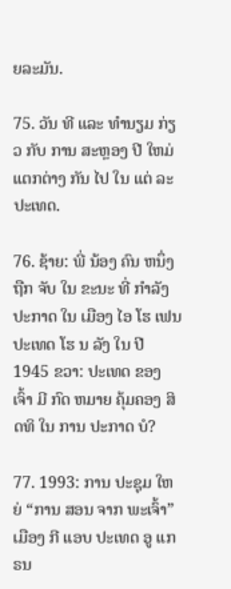ຍລະມັນ.

75. ວັນ ທີ ແລະ ທໍານຽມ ກ່ຽວ ກັບ ການ ສະຫຼອງ ປີ ໃຫມ່ ແຕກຕ່າງ ກັນ ໄປ ໃນ ແຕ່ ລະ ປະເທດ.

76. ຊ້າຍ: ພີ່ ນ້ອງ ຄົນ ຫນຶ່ງ ຖືກ ຈັບ ໃນ ຂະນະ ທີ່ ກໍາລັງ ປະກາດ ໃນ ເມືອງ ໄອ ໂຮ ເຟນ ປະເທດ ໂຮ ນ ລັງ ໃນ ປີ 1945 ຂວາ: ປະເທດ ຂອງ ເຈົ້າ ມີ ກົດ ຫມາຍ ຄຸ້ມຄອງ ສິດທິ ໃນ ການ ປະກາດ ບໍ?

77. 1993: ການ ປະຊຸມ ໃຫຍ່ “ການ ສອນ ຈາກ ພະເຈົ້າ” ເມືອງ ກີ ແອບ ປະເທດ ອູ ແກ ຣນ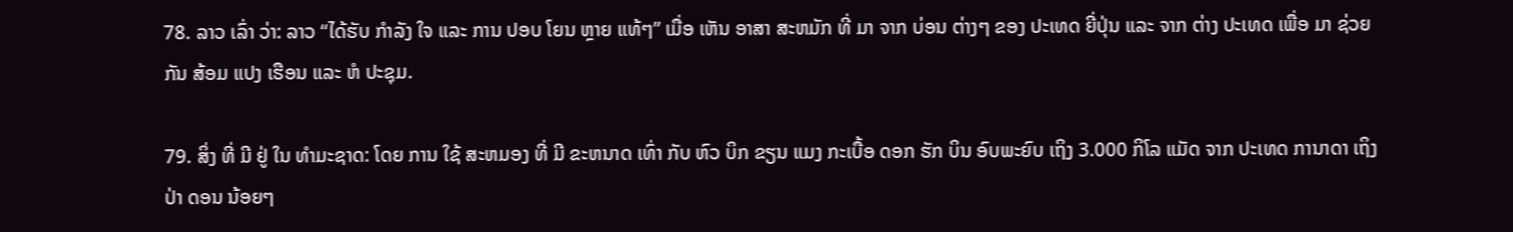78. ລາວ ເລົ່າ ວ່າ: ລາວ “ໄດ້ຮັບ ກໍາລັງ ໃຈ ແລະ ການ ປອບ ໂຍນ ຫຼາຍ ແທ້ໆ” ເມື່ອ ເຫັນ ອາສາ ສະຫມັກ ທີ່ ມາ ຈາກ ບ່ອນ ຕ່າງໆ ຂອງ ປະເທດ ຍີ່ປຸ່ນ ແລະ ຈາກ ຕ່າງ ປະເທດ ເພື່ອ ມາ ຊ່ວຍ ກັນ ສ້ອມ ແປງ ເຮືອນ ແລະ ຫໍ ປະຊຸມ.

79. ສິ່ງ ທີ່ ມີ ຢູ່ ໃນ ທໍາມະຊາດ: ໂດຍ ການ ໃຊ້ ສະຫມອງ ທີ່ ມີ ຂະຫນາດ ເທົ່າ ກັບ ຫົວ ບິກ ຂຽນ ແມງ ກະເບື້ອ ດອກ ຮັກ ບິນ ອົບພະຍົບ ເຖິງ 3.000 ກິໂລ ແມັດ ຈາກ ປະເທດ ການາດາ ເຖິງ ປ່າ ດອນ ນ້ອຍໆ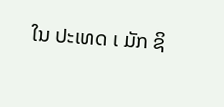ໃນ ປະເທດ ເ ມັກ ຊິ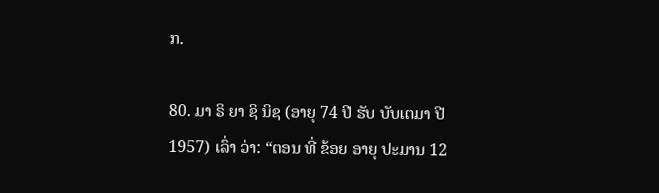ກ.

80. ມາ ຣິ ຍາ ຊິ ນິຊ (ອາຍຸ 74 ປີ ຮັບ ບັບເຕມາ ປີ 1957) ເລົ່າ ວ່າ: “ຕອນ ທີ່ ຂ້ອຍ ອາຍຸ ປະມານ 12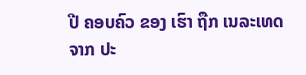ປີ ຄອບຄົວ ຂອງ ເຮົາ ຖືກ ເນລະເທດ ຈາກ ປະ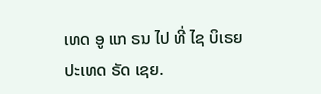ເທດ ອູ ແກ ຣນ ໄປ ທີ່ ໄຊ ບິເຣຍ ປະເທດ ຣັດ ເຊຍ.